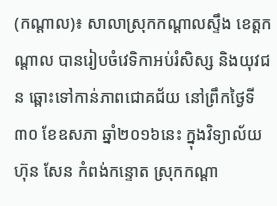(កណ្ដាល)៖ សាលាស្រុកកណ្ដាលស្ទឹង ខេត្តកណ្តាល បានរៀបចំវេទិកាអប់រំសិស្ស និងយុវជន ឆ្ពោះទៅកាន់ភាពជោគជ័យ នៅព្រឹកថ្ងៃទី៣០ ខែឧសភា ឆ្នាំ២០១៦នេះ ក្នុងវិទ្យាល័យ ហ៊ុន សែន កំពង់កន្ទោត ស្រុកកណ្ដា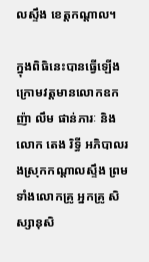លស្ទឹង ខេត្តកណ្ដាល។

ក្នុងពិធិនេះបានធ្វើឡើងក្រោមវត្តមានលោកឧកញ៉ា លឹម ផាន់ភារៈ និងលោក តេង រិទី្ធ អភិបាលរងស្រុកកណ្ដាលស្ទឹង ព្រមទាំងលោកគ្រូ អ្នកគ្រូ សិស្សានុសិ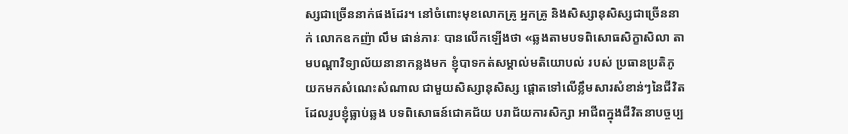ស្សជាច្រើននាក់ផងដែរ។ នៅចំពោះមុខលោកគ្រូ អ្នកគ្រូ និងសិស្សានុសិស្សជាច្រើននាក់ លោកឧកញ៉ា លឹម ផាន់ភារៈ បានលើកឡើងថា «ឆ្លងតាមបទពិសោធសិក្ខាសិលា តាមបណ្តាវិទ្យាល័យនានាកន្លងមក ខ្ញុំបាទកត់សម្គាល់មតិយោបល់ របស់ ប្រធានប្រតិភូ យកមកសំណេះសំណាល ជាមួយសិស្សានុសិស្ស ផ្តោតទៅលើខ្លឹមសារសំខាន់ៗនៃជីវិត ដែលរូបខ្ញុំធ្លាប់ឆ្លង បទពិសោធន៍ជោគជ័យ បរាជ័យការសិក្សា អាជីពក្នុងជីវិតនាបច្ចប្ប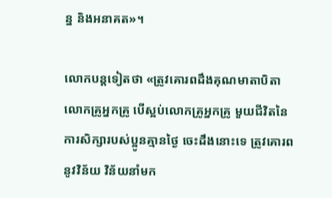ន្ន និងអនាគត»។

លោកបន្តទៀតថា «ត្រូវគោរពដឹងគុណមាតាបិតា លោកគ្រូអ្នកគ្រូ បើស្អប់លោកគ្រូអ្នកគ្រូ មួយជីវិតនៃការសិក្សារបស់ប្អូនគ្មានថ្ងៃ ចេះដឹងនោះទេ ត្រូវគោរពនូវវិន័យ វិន័យនាំមក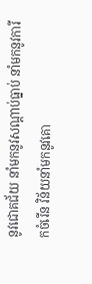នូវជោគជ័យ នាំមកនូវសណ្តាប់ធ្នាប់ នាំមកនូវការីកចំរើន វិន័យនាំមកនូវគោ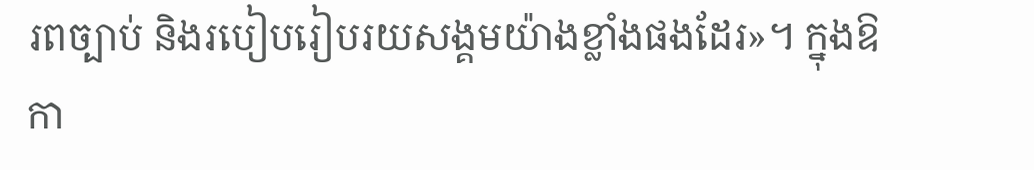រពច្បាប់ និងរបៀបរៀបរយសង្គមយ៉ាងខ្លាំងផងដែរ»។ ក្នុងឱកា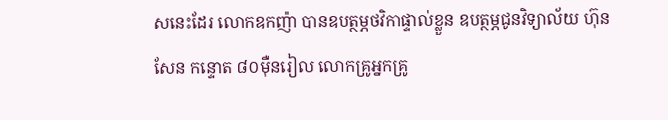សនេះដែរ លោកឧកញ៉ា បានឧបត្ថម្ភថវិកាផ្ទាល់ខ្លួន ឧបត្ថម្ភជូនវិទ្យាល័យ ហ៊ុន សែន កន្ទោត ៨០ម៉ឺនរៀល លោកគ្រូអ្នកគ្រូ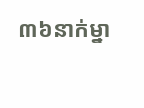៣៦នាក់ម្នា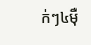ក់ៗ៤ម៉ឺ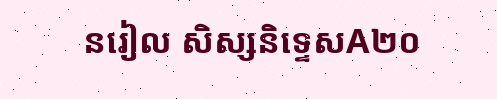នរៀល សិស្សនិទ្ទេសA២០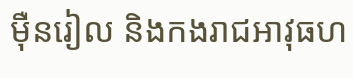ម៉ឺនរៀល និងកងរាជអាវុធហ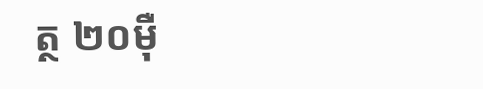ត្ថ ២០ម៉ឺ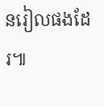នរៀលផងដែរ៕